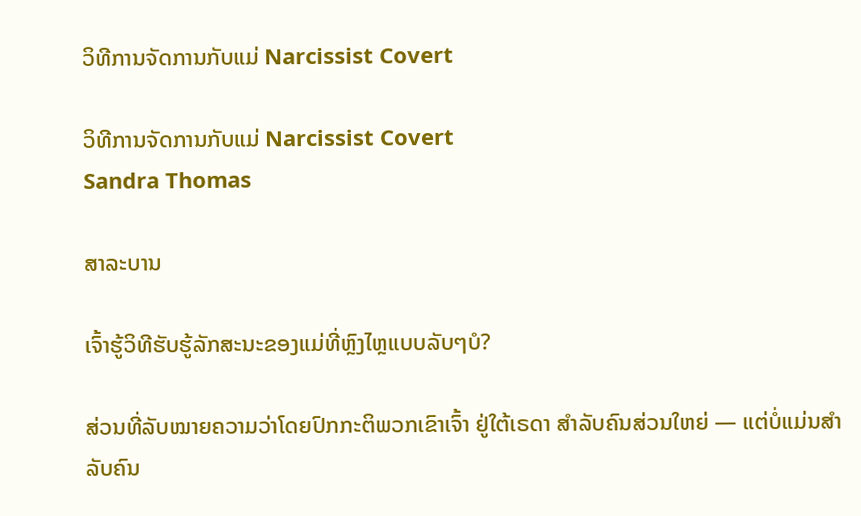ວິທີການຈັດການກັບແມ່ Narcissist Covert

ວິທີການຈັດການກັບແມ່ Narcissist Covert
Sandra Thomas

ສາລະບານ

ເຈົ້າຮູ້ວິທີຮັບຮູ້ລັກສະນະຂອງແມ່ທີ່ຫຼົງໄຫຼແບບລັບໆບໍ?

ສ່ວນທີ່ລັບໝາຍຄວາມວ່າໂດຍປົກກະຕິພວກເຂົາເຈົ້າ ຢູ່ໃຕ້ເຣດາ ສຳລັບຄົນສ່ວນໃຫຍ່ — ແຕ່ບໍ່ແມ່ນສຳລັບຄົນ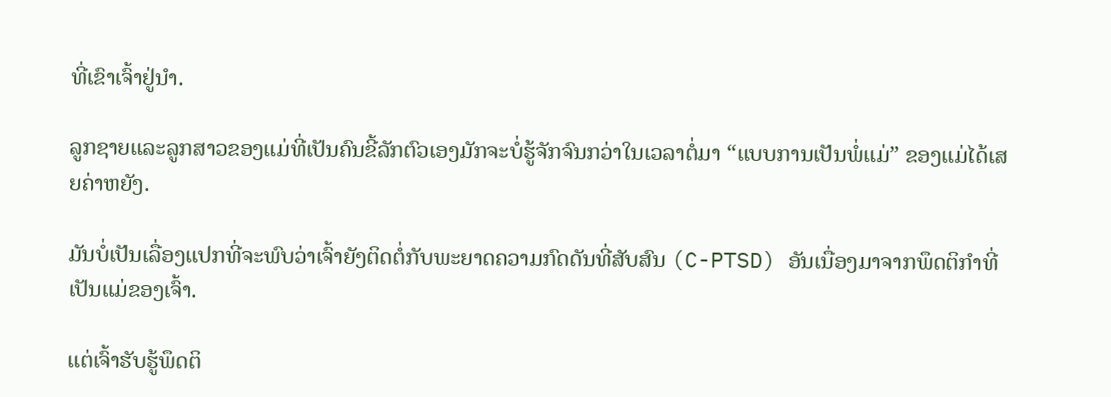ທີ່ເຂົາເຈົ້າຢູ່ນຳ.

ລູກຊາຍແລະລູກສາວຂອງແມ່ທີ່ເປັນຄົນຂີ້ລັກຕົວເອງມັກຈະບໍ່ຮູ້ຈັກຈົນກວ່າໃນເວລາຕໍ່ມາ “ແບບການເປັນພໍ່ແມ່” ຂອງແມ່ໄດ້ເສຍຄ່າຫຍັງ.

ມັນບໍ່ເປັນເລື່ອງແປກທີ່ຈະພົບວ່າເຈົ້າຍັງຕິດຕໍ່ກັບພະຍາດຄວາມກົດດັນທີ່ສັບສົນ (C-PTSD) ອັນເນື່ອງມາຈາກພຶດຕິກຳທີ່ເປັນແມ່ຂອງເຈົ້າ.

ແຕ່ເຈົ້າຮັບຮູ້ພຶດຕິ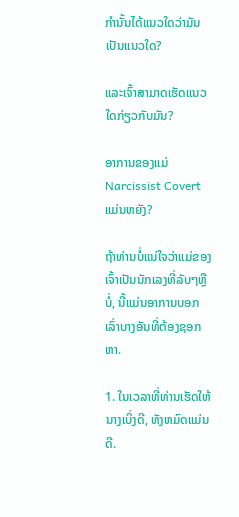ກໍານັ້ນໄດ້ແນວໃດວ່າມັນເປັນແນວໃດ?

ແລະເຈົ້າສາມາດເຮັດແນວໃດກ່ຽວກັບມັນ?

ອາການຂອງແມ່ Narcissist Covert ແມ່ນຫຍັງ?

ຖ້າທ່ານບໍ່ແນ່ໃຈວ່າແມ່ຂອງເຈົ້າເປັນນັກເລງທີ່ລັບໆຫຼືບໍ່, ນີ້ແມ່ນອາການບອກເລົ່າບາງອັນທີ່ຕ້ອງຊອກຫາ.

1. ໃນເວລາທີ່ທ່ານເຮັດໃຫ້ນາງເບິ່ງດີ, ທັງຫມົດແມ່ນດີ.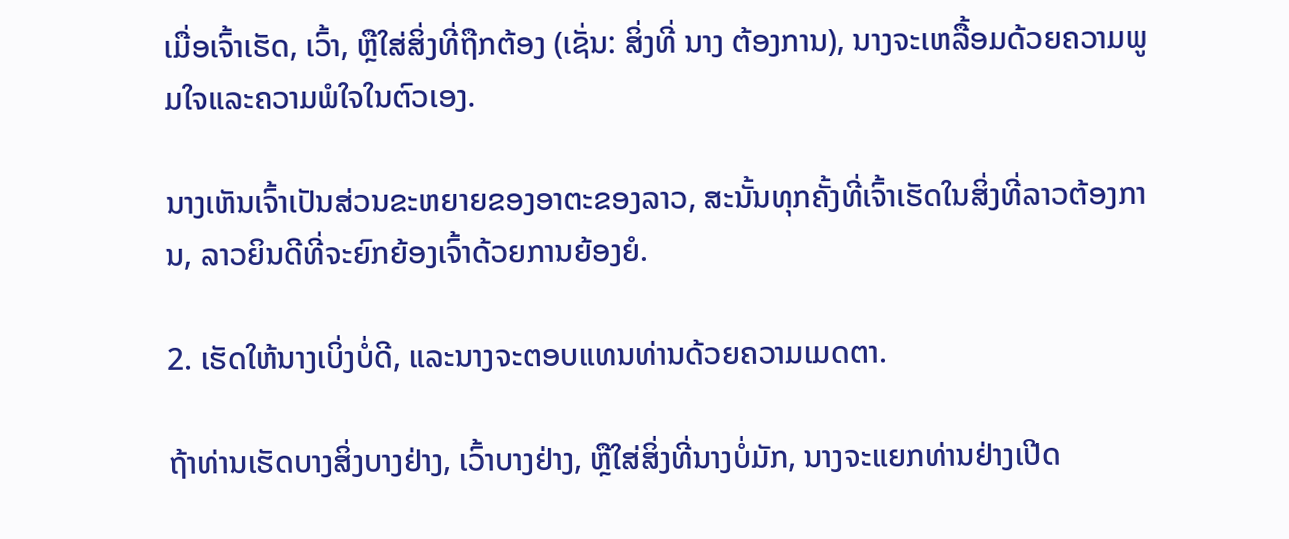ເມື່ອເຈົ້າເຮັດ, ເວົ້າ, ຫຼືໃສ່ສິ່ງທີ່ຖືກຕ້ອງ (ເຊັ່ນ: ສິ່ງທີ່ ນາງ ຕ້ອງການ), ນາງຈະເຫລື້ອມດ້ວຍຄວາມພູມໃຈແລະຄວາມພໍໃຈໃນຕົວເອງ.

ນາງເຫັນເຈົ້າເປັນສ່ວນຂະຫຍາຍຂອງອາຕະຂອງລາວ, ສະນັ້ນທຸກຄັ້ງທີ່ເຈົ້າເຮັດໃນສິ່ງທີ່ລາວຕ້ອງການ, ລາວຍິນດີທີ່ຈະຍົກຍ້ອງເຈົ້າດ້ວຍການຍ້ອງຍໍ.

2. ເຮັດໃຫ້ນາງເບິ່ງບໍ່ດີ, ແລະນາງຈະຕອບແທນທ່ານດ້ວຍຄວາມເມດຕາ.

ຖ້າທ່ານເຮັດບາງສິ່ງບາງຢ່າງ, ເວົ້າບາງຢ່າງ, ຫຼືໃສ່ສິ່ງທີ່ນາງບໍ່ມັກ, ນາງຈະແຍກທ່ານຢ່າງເປີດ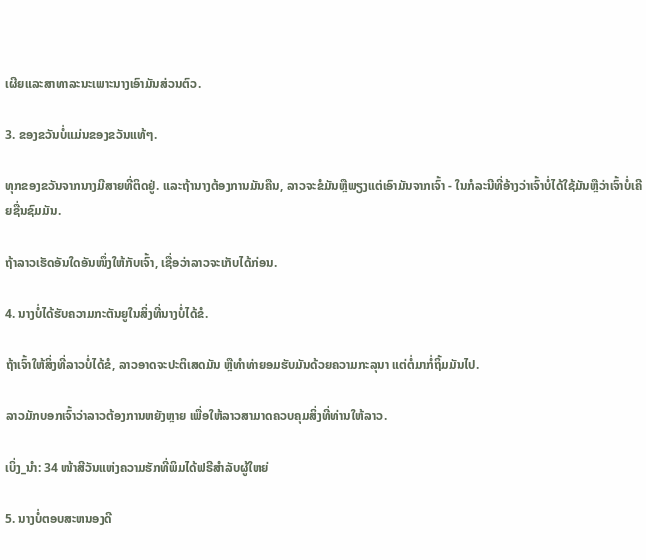ເຜີຍແລະສາທາລະນະເພາະນາງເອົາມັນສ່ວນຕົວ.

3. ຂອງຂວັນບໍ່ແມ່ນຂອງຂວັນແທ້ໆ.

ທຸກຂອງຂວັນຈາກນາງມີສາຍທີ່ຕິດຢູ່. ແລະຖ້ານາງຕ້ອງການມັນຄືນ, ລາວຈະຂໍມັນຫຼືພຽງແຕ່ເອົາມັນຈາກເຈົ້າ - ໃນກໍລະນີທີ່ອ້າງວ່າເຈົ້າບໍ່ໄດ້ໃຊ້ມັນຫຼືວ່າເຈົ້າບໍ່ເຄີຍຊື່ນຊົມມັນ.

ຖ້າລາວເຮັດອັນໃດອັນໜຶ່ງໃຫ້ກັບເຈົ້າ, ເຊື່ອວ່າລາວຈະເກັບໄດ້ກ່ອນ.

4. ນາງບໍ່ໄດ້ຮັບຄວາມກະຕັນຍູໃນສິ່ງທີ່ນາງບໍ່ໄດ້ຂໍ.

ຖ້າເຈົ້າໃຫ້ສິ່ງທີ່ລາວບໍ່ໄດ້ຂໍ, ລາວອາດຈະປະຕິເສດມັນ ຫຼືທຳທ່າຍອມຮັບມັນດ້ວຍຄວາມກະລຸນາ ແຕ່ຕໍ່ມາກໍ່ຖິ້ມມັນໄປ.

ລາວມັກບອກເຈົ້າວ່າລາວຕ້ອງການຫຍັງຫຼາຍ ເພື່ອໃຫ້ລາວສາມາດຄວບຄຸມສິ່ງທີ່ທ່ານໃຫ້ລາວ.

ເບິ່ງ_ນຳ: 34 ໜ້າສີວັນແຫ່ງຄວາມຮັກທີ່ພິມໄດ້ຟຣີສຳລັບຜູ້ໃຫຍ່

5. ນາງບໍ່ຕອບສະຫນອງດີ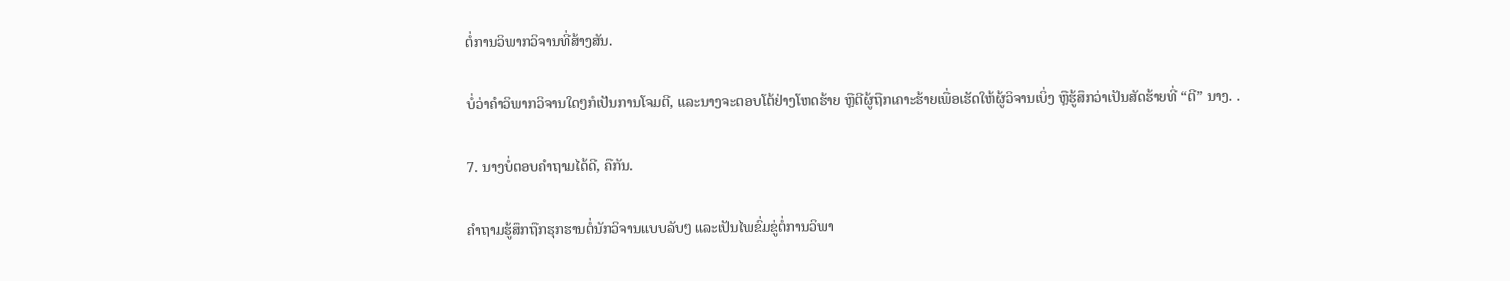ຕໍ່ການວິພາກວິຈານທີ່ສ້າງສັນ.

ບໍ່ວ່າຄຳວິພາກວິຈານໃດໆກໍເປັນການໂຈມຕີ, ແລະນາງຈະຕອບໂຕ້ຢ່າງໂຫດຮ້າຍ ຫຼືຕີຜູ້ຖືກເຄາະຮ້າຍເພື່ອເຮັດໃຫ້ຜູ້ວິຈານເບິ່ງ ຫຼືຮູ້ສຶກວ່າເປັນສັດຮ້າຍທີ່ “ຕີ” ນາງ. .

7. ນາງບໍ່ຕອບຄໍາຖາມໄດ້ດີ, ຄືກັນ.

ຄຳຖາມຮູ້ສຶກຖືກຮຸກຮານຕໍ່ນັກວິຈານແບບລັບໆ ແລະເປັນໄພຂົ່ມຂູ່ຕໍ່ການວິພາ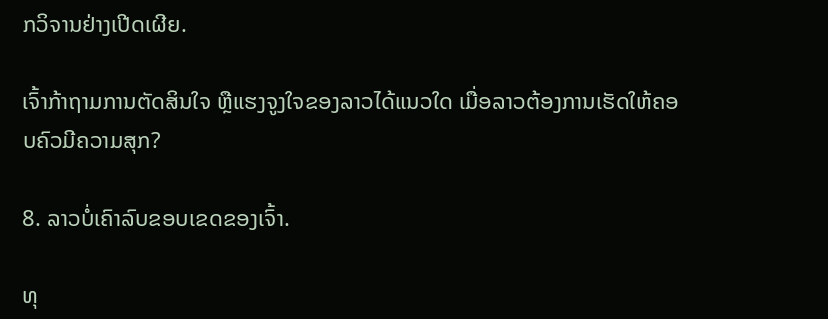ກວິຈານຢ່າງເປີດເຜີຍ.

ເຈົ້າກ້າຖາມການຕັດສິນໃຈ ຫຼືແຮງຈູງໃຈຂອງລາວໄດ້ແນວໃດ ເມື່ອລາວຕ້ອງການເຮັດໃຫ້ຄອບຄົວມີຄວາມສຸກ?

8. ລາວບໍ່ເຄົາລົບຂອບເຂດຂອງເຈົ້າ.

ທຸ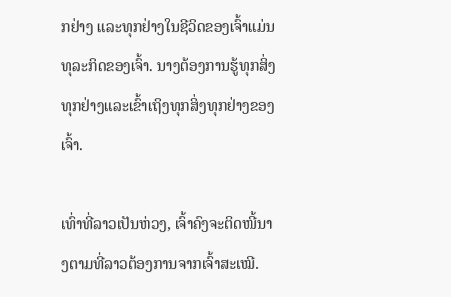ກຢ່າງ ແລະທຸກຢ່າງໃນຊີວິດຂອງເຈົ້າແມ່ນທຸລະກິດຂອງເຈົ້າ. ນາງຕ້ອງການຮູ້ທຸກສິ່ງທຸກຢ່າງແລະເຂົ້າເຖິງທຸກສິ່ງທຸກຢ່າງຂອງເຈົ້າ.

ເທົ່າທີ່ລາວເປັນຫ່ວງ, ເຈົ້າຄົງຈະຕິດໜີ້ນາງຕາມທີ່ລາວຕ້ອງການຈາກເຈົ້າສະເໝີ.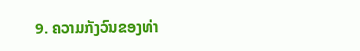9. ຄວາມກັງວົນຂອງທ່າ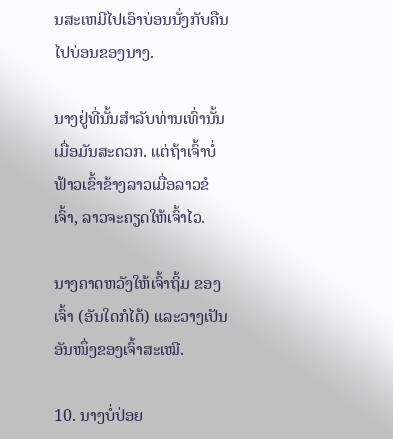ນສະເຫມີໄປເອົາບ່ອນນັ່ງກັບຄືນໄປບ່ອນຂອງນາງ.

ນາງຢູ່ທີ່ນັ້ນສໍາລັບທ່ານເທົ່ານັ້ນເມື່ອມັນສະດວກ. ແຕ່ຖ້າເຈົ້າບໍ່ຟ້າວເຂົ້າຂ້າງລາວເມື່ອລາວຂໍເຈົ້າ, ລາວຈະຄຽດໃຫ້ເຈົ້າໄວ.

ນາງຄາດຫວັງໃຫ້ເຈົ້າຖິ້ມ ຂອງເຈົ້າ (ອັນໃດກໍໄດ້) ແລະວາງເປັນອັນໜຶ່ງຂອງເຈົ້າສະເໝີ.

10. ນາງບໍ່ປ່ອຍ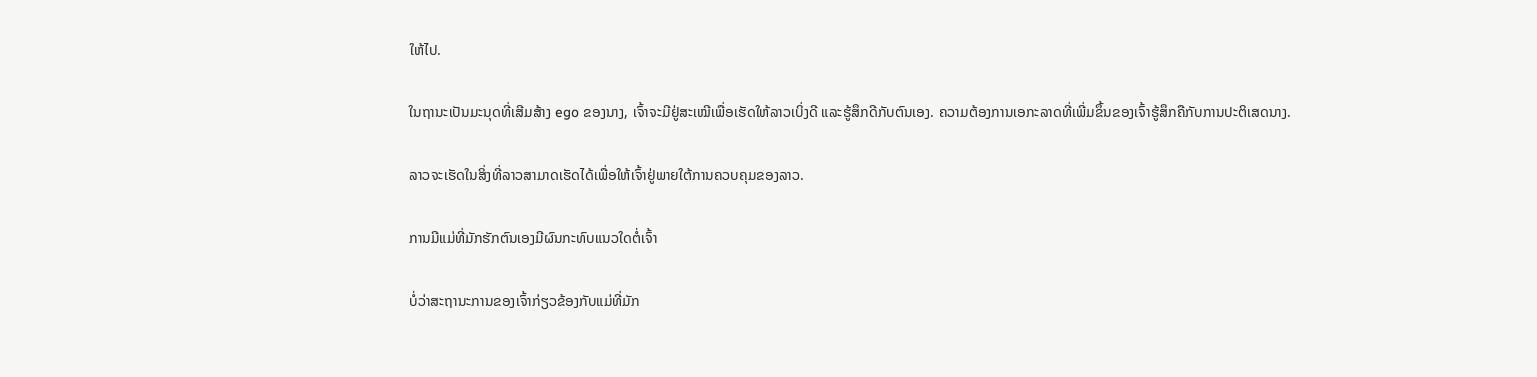ໃຫ້ໄປ.

ໃນຖານະເປັນມະນຸດທີ່ເສີມສ້າງ ego ຂອງນາງ, ເຈົ້າຈະມີຢູ່ສະເໝີເພື່ອເຮັດໃຫ້ລາວເບິ່ງດີ ແລະຮູ້ສຶກດີກັບຕົນເອງ. ຄວາມຕ້ອງການເອກະລາດທີ່ເພີ່ມຂຶ້ນຂອງເຈົ້າຮູ້ສຶກຄືກັບການປະຕິເສດນາງ.

ລາວຈະເຮັດໃນສິ່ງທີ່ລາວສາມາດເຮັດໄດ້ເພື່ອໃຫ້ເຈົ້າຢູ່ພາຍໃຕ້ການຄວບຄຸມຂອງລາວ.

ການມີແມ່ທີ່ມັກຮັກຕົນເອງມີຜົນກະທົບແນວໃດຕໍ່ເຈົ້າ

ບໍ່ວ່າສະຖານະການຂອງເຈົ້າກ່ຽວຂ້ອງກັບແມ່ທີ່ມັກ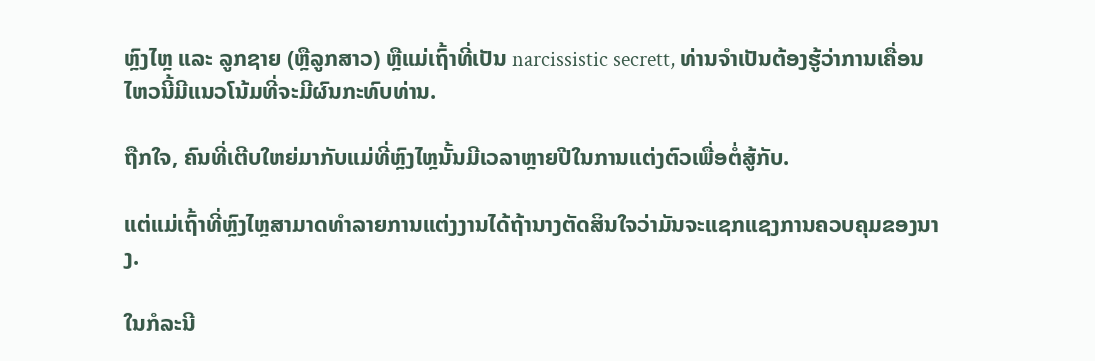ຫຼົງໄຫຼ ແລະ ລູກຊາຍ (ຫຼືລູກສາວ) ຫຼືແມ່ເຖົ້າທີ່ເປັນ narcissistic secrett, ທ່ານຈໍາເປັນຕ້ອງຮູ້ວ່າການເຄື່ອນໄຫວນີ້ມີແນວໂນ້ມທີ່ຈະມີຜົນກະທົບທ່ານ.

ຖືກໃຈ, ຄົນທີ່ເຕີບໃຫຍ່ມາກັບແມ່ທີ່ຫຼົງໄຫຼນັ້ນມີເວລາຫຼາຍປີໃນການແຕ່ງຕົວເພື່ອຕໍ່ສູ້ກັບ.

ແຕ່ແມ່ເຖົ້າທີ່ຫຼົງໄຫຼສາມາດທໍາລາຍການແຕ່ງງານໄດ້ຖ້ານາງຕັດສິນໃຈວ່າມັນຈະແຊກແຊງການຄວບຄຸມຂອງນາງ.

ໃນກໍລະນີ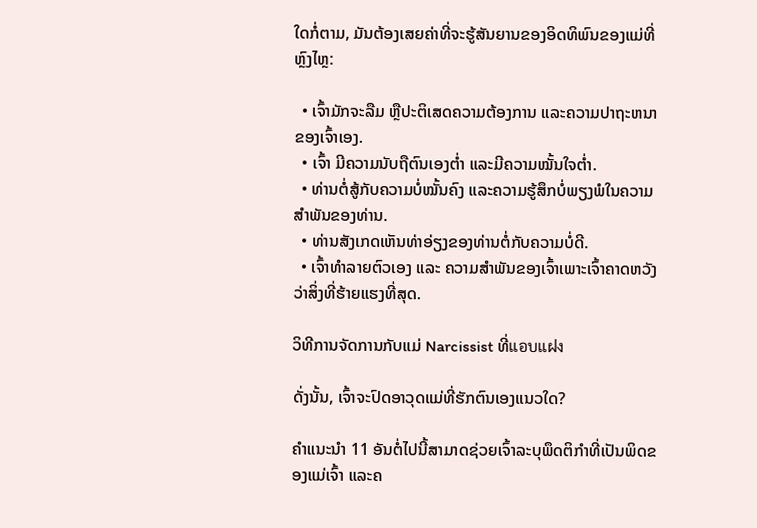ໃດກໍ່ຕາມ, ມັນຕ້ອງເສຍຄ່າທີ່ຈະຮູ້ສັນຍານຂອງອິດທິພົນຂອງແມ່ທີ່ຫຼົງໄຫຼ:

  • ເຈົ້າມັກຈະລືມ ຫຼືປະຕິເສດຄວາມຕ້ອງການ ແລະຄວາມປາຖະຫນາຂອງເຈົ້າເອງ.
  • ເຈົ້າ ມີຄວາມນັບຖືຕົນເອງຕໍ່າ ແລະມີຄວາມໝັ້ນໃຈຕໍ່າ.
  • ທ່ານຕໍ່ສູ້ກັບຄວາມບໍ່ໝັ້ນຄົງ ແລະຄວາມຮູ້ສຶກບໍ່ພຽງພໍໃນຄວາມສຳພັນຂອງທ່ານ.
  • ທ່ານສັງເກດເຫັນທ່າອ່ຽງຂອງທ່ານຕໍ່ກັບຄວາມບໍ່ດີ.
  • ເຈົ້າທຳລາຍຕົວເອງ ແລະ ຄວາມສຳພັນຂອງເຈົ້າເພາະເຈົ້າຄາດຫວັງວ່າສິ່ງທີ່ຮ້າຍແຮງທີ່ສຸດ.

ວິທີການຈັດການກັບແມ່ Narcissist ທີ່แอบแฝง

ດັ່ງນັ້ນ, ເຈົ້າຈະປົດອາວຸດແມ່ທີ່ຮັກຕົນເອງແນວໃດ?

ຄຳແນະນຳ 11 ອັນຕໍ່ໄປນີ້ສາມາດຊ່ວຍເຈົ້າລະບຸພຶດຕິກຳທີ່ເປັນພິດຂອງແມ່ເຈົ້າ ແລະຄ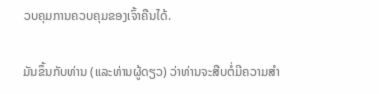ວບຄຸມການຄວບຄຸມຂອງເຈົ້າຄືນໄດ້.

ມັນຂຶ້ນກັບທ່ານ (ແລະທ່ານຜູ້ດຽວ) ວ່າທ່ານຈະສືບຕໍ່ມີຄວາມສໍາ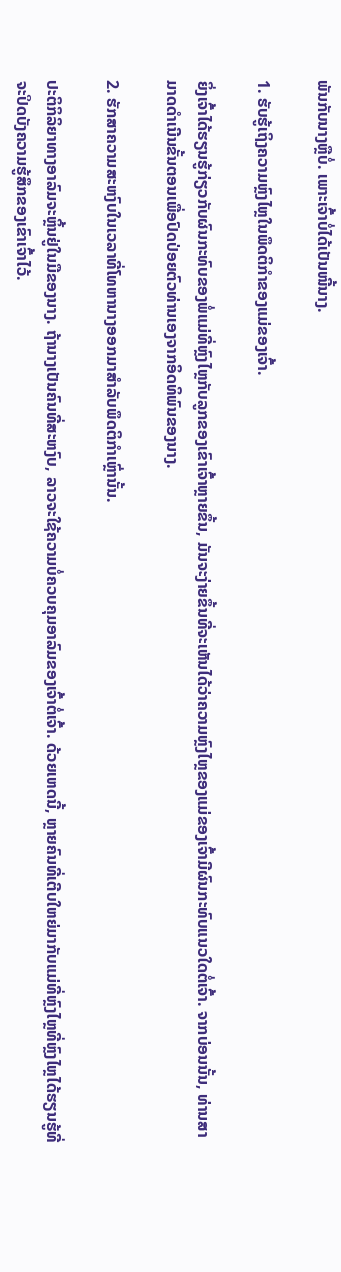ພັນກັບນາງຫຼືບໍ່. ເພາະເຈົ້າບໍ່ໄດ້ເປັນໜີ້ນາງ.

1. ຮັບຮູ້ເຖິງຄວາມຫຼົງໄຫຼໃນພຶດຕິກຳຂອງແມ່ຂອງເຈົ້າ.

ຍິ່ງເຈົ້າໄດ້ຮຽນຮູ້ກ່ຽວກັບຜົນກະທົບຂອງພໍ່ແມ່ທີ່ຫຼົງໄຫຼກັບລູກຂອງເຂົາເຈົ້າຫຼາຍຂຶ້ນ, ມັນຈະງ່າຍຂຶ້ນທີ່ຈະເຫັນໄດ້ວ່າຄວາມຫຼົງໄຫຼຂອງແມ່ຂອງເຈົ້າມີຜົນກະທົບແນວໃດຕໍ່ເຈົ້າ. ຈາກບ່ອນນັ້ນ, ທ່ານສາມາດດໍາເນີນຂັ້ນຕອນເພື່ອປົດປ່ອຍຕົວທ່ານເອງຈາກອິດທິພົນຂອງນາງ.

2. ຮັກສາຄວາມສະຫງົບໃນເວລາທີ່ໂທຫານາງອອກມາສໍາລັບພຶດຕິກໍາເຫຼົ່ານັ້ນ.

ປະຕິກິລິຍາທາງອາລົມຈະຫຼິ້ນຢູ່ໃນມືຂອງນາງ. ຖ້ານາງເປັນຄົນທີ່ສະຫງົບ, ລາວຈະໃຊ້ຄວາມບໍ່ຄວບຄຸມອາລົມຂອງເຈົ້າຕໍ່ເຈົ້າ. ດ້ວຍເຫດນີ້, ຫຼາຍຄົນທີ່ເຕີບໃຫຍ່ມາກັບແມ່ທີ່ຫຼົງໄຫຼທີ່ຫຼົງໄຫຼໄດ້ຮຽນຮູ້ທີ່ຈະປິດບັງຄວາມຮູ້ສຶກຂອງເຂົາເຈົ້າໄວ້.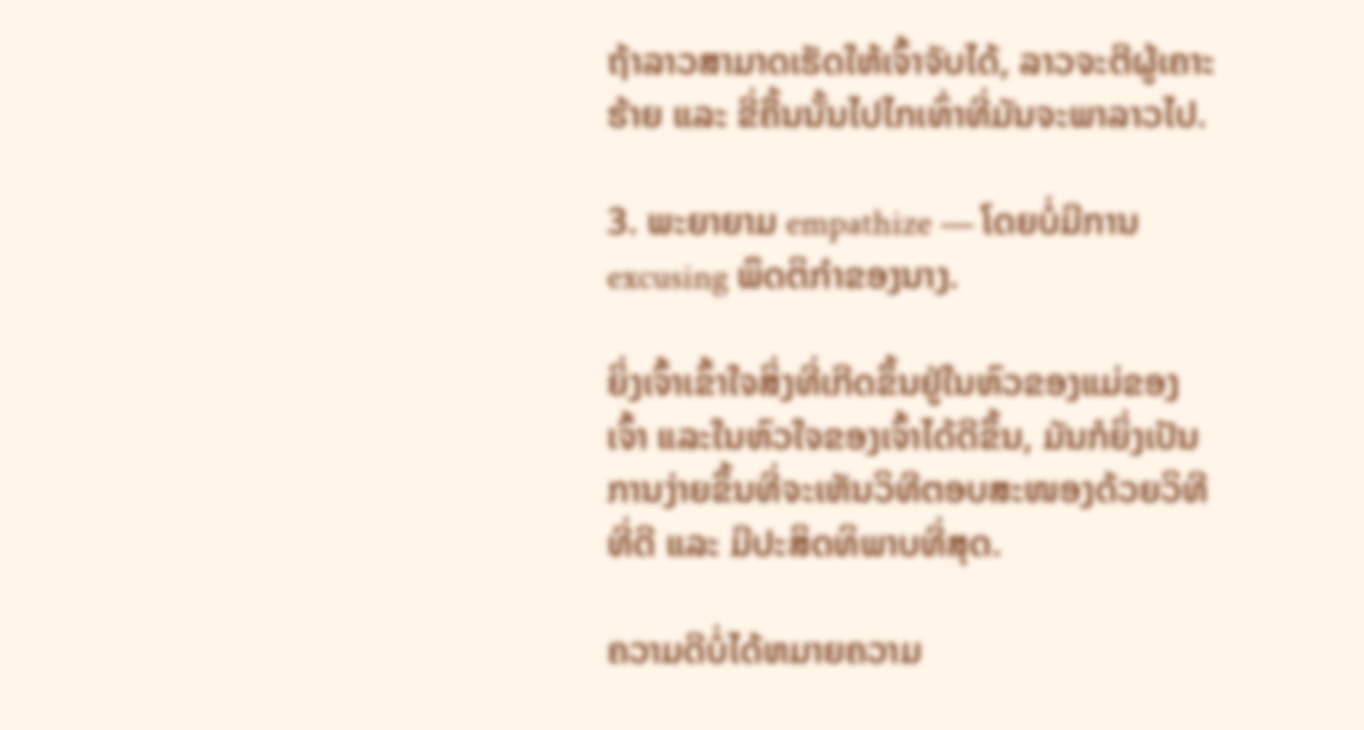ຖ້າລາວສາມາດເຮັດໃຫ້ເຈົ້າຈັບໄດ້, ລາວຈະຕີຜູ້ເຄາະຮ້າຍ ແລະ ຂີ່ຄື້ນນັ້ນໄປໄກເທົ່າທີ່ມັນຈະພາລາວໄປ.

3. ພະຍາຍາມ empathize — ໂດຍບໍ່ມີການ excusing ພຶດຕິກໍາຂອງນາງ.

ຍິ່ງເຈົ້າເຂົ້າໃຈສິ່ງທີ່ເກີດຂຶ້ນຢູ່ໃນຫົວຂອງແມ່ຂອງເຈົ້າ ແລະໃນຫົວໃຈຂອງເຈົ້າໄດ້ດີຂຶ້ນ, ມັນກໍຍິ່ງເປັນການງ່າຍຂຶ້ນທີ່ຈະເຫັນວິທີຕອບສະໜອງດ້ວຍວິທີທີ່ດີ ແລະ ມີປະສິດທິພາບທີ່ສຸດ.

ຄວາມດີບໍ່ໄດ້ຫມາຍຄວາມ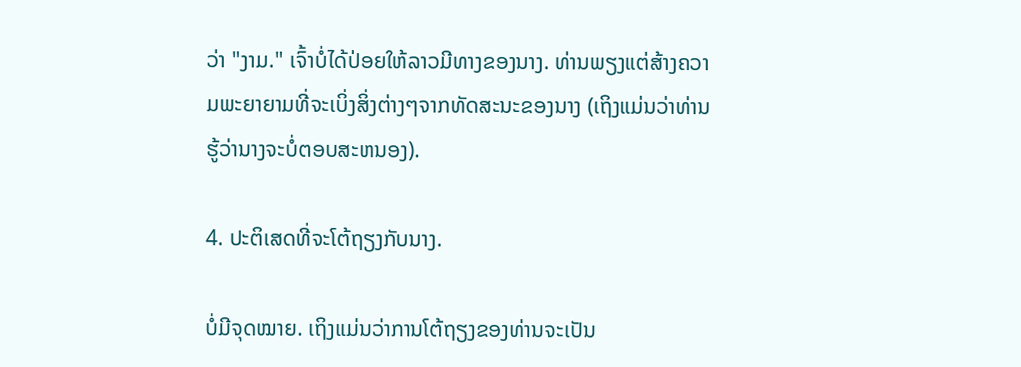ວ່າ "ງາມ." ເຈົ້າບໍ່ໄດ້ປ່ອຍໃຫ້ລາວມີທາງຂອງນາງ. ທ່ານພຽງແຕ່ສ້າງຄວາມພະຍາຍາມທີ່ຈະເບິ່ງສິ່ງຕ່າງໆຈາກທັດສະນະຂອງນາງ (ເຖິງແມ່ນວ່າທ່ານຮູ້ວ່ານາງຈະບໍ່ຕອບສະຫນອງ).

4. ປະຕິເສດທີ່ຈະໂຕ້ຖຽງກັບນາງ.

ບໍ່ມີຈຸດໝາຍ. ເຖິງແມ່ນວ່າການໂຕ້ຖຽງຂອງທ່ານຈະເປັນ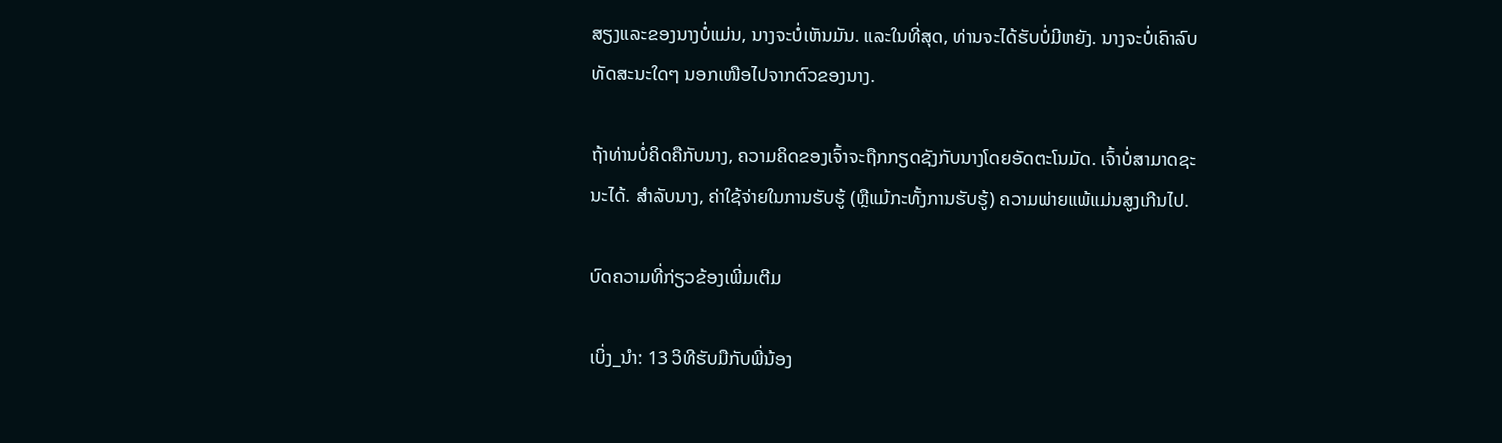ສຽງແລະຂອງນາງບໍ່ແມ່ນ, ນາງຈະບໍ່ເຫັນມັນ. ແລະໃນທີ່ສຸດ, ທ່ານຈະໄດ້ຮັບບໍ່ມີຫຍັງ. ນາງຈະບໍ່ເຄົາລົບທັດສະນະໃດໆ ນອກເໜືອໄປຈາກຕົວຂອງນາງ.

ຖ້າທ່ານບໍ່ຄິດຄືກັບນາງ, ຄວາມຄິດຂອງເຈົ້າຈະຖືກກຽດຊັງກັບນາງໂດຍອັດຕະໂນມັດ. ເຈົ້າບໍ່ສາມາດຊະນະໄດ້. ສໍາລັບນາງ, ຄ່າໃຊ້ຈ່າຍໃນການຮັບຮູ້ (ຫຼືແມ້ກະທັ້ງການຮັບຮູ້) ຄວາມພ່າຍແພ້ແມ່ນສູງເກີນໄປ.

ບົດຄວາມທີ່ກ່ຽວຂ້ອງເພີ່ມເຕີມ

ເບິ່ງ_ນຳ: 13 ວິທີຮັບມືກັບພີ່ນ້ອງ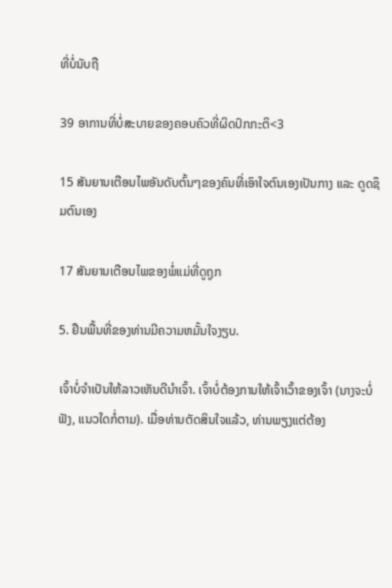ທີ່ບໍ່ນັບຖື

39 ອາການທີ່ບໍ່ສະບາຍຂອງຄອບຄົວທີ່ຜິດປົກກະຕິ<3

15 ສັນຍານເຕືອນໄພອັນດັບຕົ້ນໆຂອງຄົນທີ່ເອົາໃຈຕົນເອງເປັນກາງ ແລະ ດູດຊຶມຕົນເອງ

17 ສັນຍານເຕືອນໄພຂອງພໍ່ແມ່ທີ່ດູຖູກ

5. ຢືນພື້ນທີ່ຂອງທ່ານມີຄວາມຫມັ້ນໃຈງຽບ.

ເຈົ້າບໍ່ຈຳເປັນໃຫ້ລາວເຫັນດີນຳເຈົ້າ. ເຈົ້າບໍ່ຕ້ອງການໃຫ້ເຈົ້າເວົ້າຂອງເຈົ້າ (ນາງຈະບໍ່ຟັງ, ແນວໃດກໍ່ຕາມ). ເມື່ອທ່ານຕັດສິນໃຈແລ້ວ, ທ່ານພຽງແຕ່ຕ້ອງ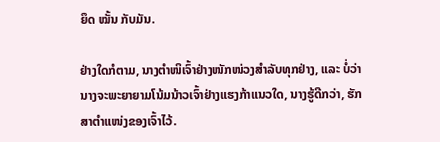ຍຶດ ໝັ້ນ ກັບມັນ.

ຢ່າງໃດກໍຕາມ, ນາງຕຳໜິເຈົ້າຢ່າງໜັກໜ່ວງສຳລັບທຸກຢ່າງ, ແລະ ບໍ່ວ່ານາງຈະພະຍາຍາມໂນ້ມນ້າວເຈົ້າຢ່າງແຮງກ້າແນວໃດ, ນາງຮູ້ດີກວ່າ, ຮັກສາຕຳແໜ່ງຂອງເຈົ້າໄວ້.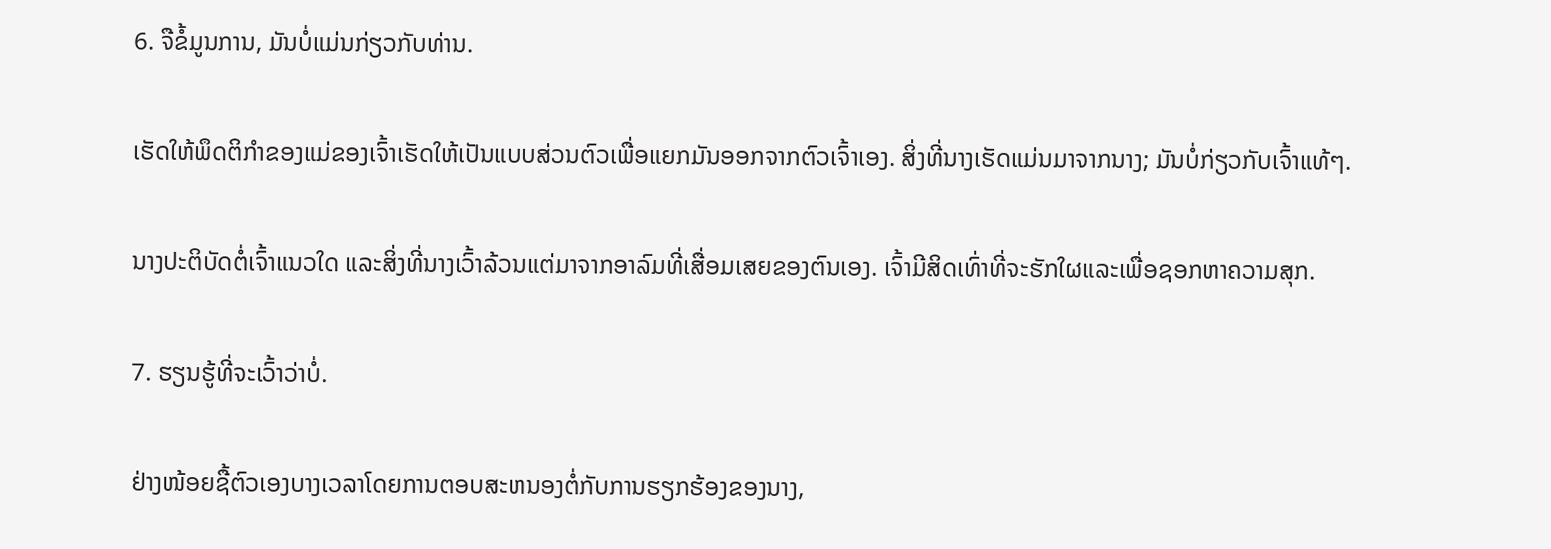6. ຈືຂໍ້ມູນການ, ມັນບໍ່ແມ່ນກ່ຽວກັບທ່ານ.

ເຮັດໃຫ້ພຶດຕິກຳຂອງແມ່ຂອງເຈົ້າເຮັດໃຫ້ເປັນແບບສ່ວນຕົວເພື່ອແຍກມັນອອກຈາກຕົວເຈົ້າເອງ. ສິ່ງທີ່ນາງເຮັດແມ່ນມາຈາກນາງ; ມັນບໍ່ກ່ຽວກັບເຈົ້າແທ້ໆ.

ນາງປະຕິບັດຕໍ່ເຈົ້າແນວໃດ ແລະສິ່ງທີ່ນາງເວົ້າລ້ວນແຕ່ມາຈາກອາລົມທີ່ເສື່ອມເສຍຂອງຕົນເອງ. ເຈົ້າມີສິດເທົ່າທີ່ຈະຮັກໃຜແລະເພື່ອຊອກຫາຄວາມສຸກ.

7. ຮຽນຮູ້ທີ່ຈະເວົ້າວ່າບໍ່.

ຢ່າງໜ້ອຍຊື້ຕົວເອງບາງເວລາໂດຍການຕອບສະຫນອງຕໍ່ກັບການຮຽກຮ້ອງຂອງນາງ,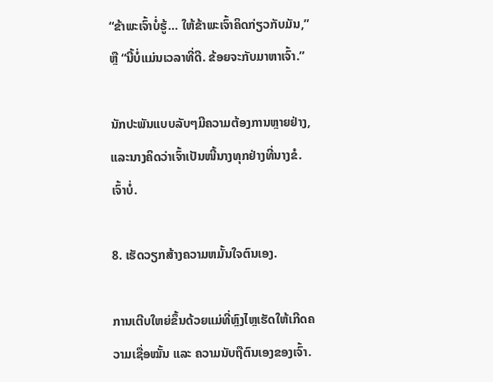“ຂ້າພະເຈົ້າບໍ່ຮູ້… ໃຫ້ຂ້າພະເຈົ້າຄິດກ່ຽວກັບມັນ,” ຫຼື “ນີ້ບໍ່ແມ່ນເວລາທີ່ດີ. ຂ້ອຍຈະກັບມາຫາເຈົ້າ.”

ນັກປະພັນແບບລັບໆມີຄວາມຕ້ອງການຫຼາຍຢ່າງ, ແລະນາງຄິດວ່າເຈົ້າເປັນໜີ້ນາງທຸກຢ່າງທີ່ນາງຂໍ. ເຈົ້າບໍ່.

8. ເຮັດວຽກສ້າງຄວາມຫມັ້ນໃຈຕົນເອງ.

ການເຕີບໃຫຍ່ຂຶ້ນດ້ວຍແມ່ທີ່ຫຼົງໄຫຼເຮັດໃຫ້ເກີດຄວາມເຊື່ອໝັ້ນ ແລະ ຄວາມນັບຖືຕົນເອງຂອງເຈົ້າ.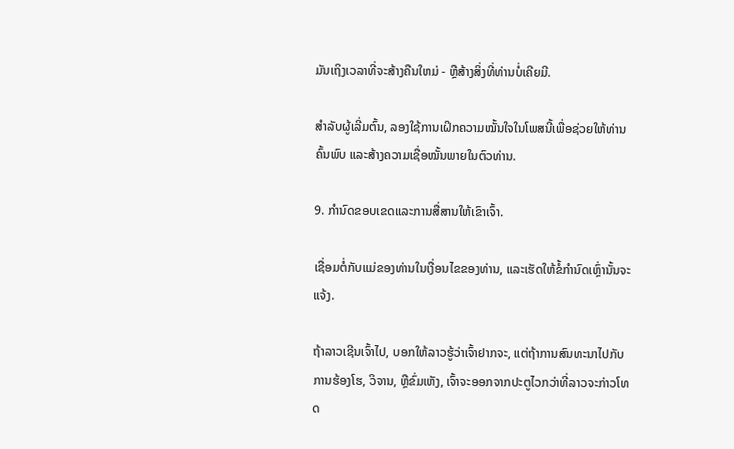ມັນເຖິງເວລາທີ່ຈະສ້າງຄືນໃຫມ່ - ຫຼືສ້າງສິ່ງທີ່ທ່ານບໍ່ເຄີຍມີ.

ສຳລັບຜູ້ເລີ່ມຕົ້ນ, ລອງໃຊ້ການເຝິກຄວາມໝັ້ນໃຈໃນໂພສນີ້ເພື່ອຊ່ວຍໃຫ້ທ່ານຄົ້ນພົບ ແລະສ້າງຄວາມເຊື່ອໝັ້ນພາຍໃນຕົວທ່ານ.

9. ກໍານົດຂອບເຂດແລະການສື່ສານໃຫ້ເຂົາເຈົ້າ.

ເຊື່ອມຕໍ່ກັບແມ່ຂອງທ່ານໃນເງື່ອນໄຂຂອງທ່ານ, ແລະເຮັດໃຫ້ຂໍ້ກໍານົດເຫຼົ່ານັ້ນຈະແຈ້ງ.

ຖ້າລາວເຊີນເຈົ້າໄປ, ບອກໃຫ້ລາວຮູ້ວ່າເຈົ້າຢາກຈະ, ແຕ່ຖ້າການສົນທະນາໄປກັບການຮ້ອງໂຮ, ວິຈານ, ຫຼືຂົ່ມເຫັງ, ເຈົ້າຈະອອກຈາກປະຕູໄວກວ່າທີ່ລາວຈະກ່າວໂທດ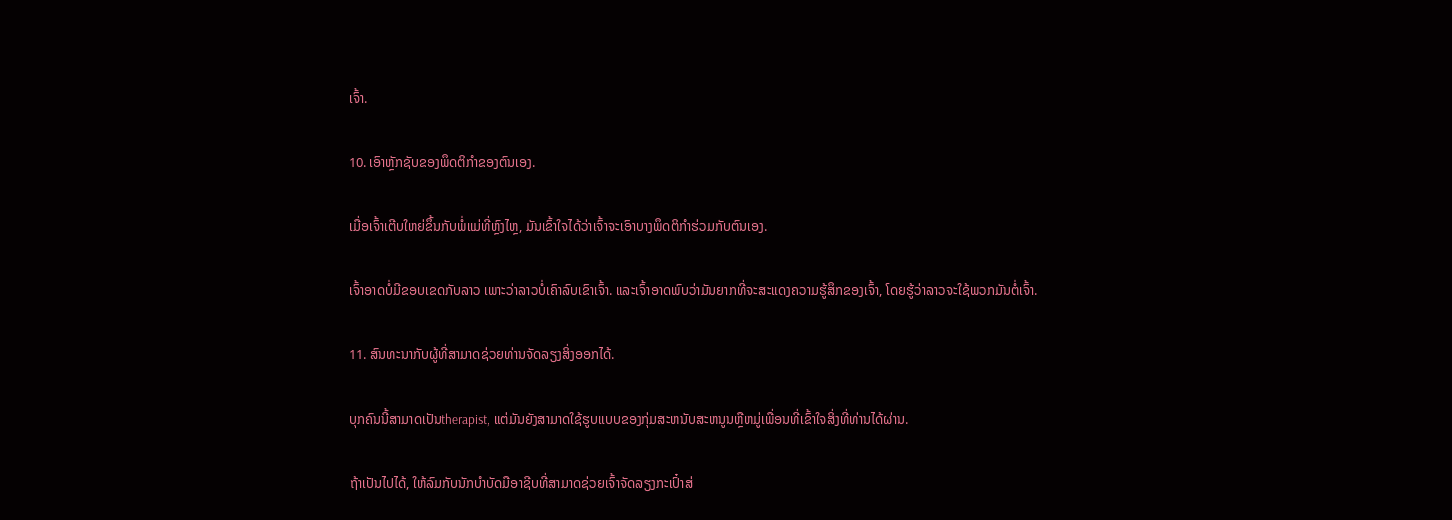ເຈົ້າ.

10. ເອົາຫຼັກຊັບຂອງພຶດຕິກໍາຂອງຕົນເອງ.

ເມື່ອເຈົ້າເຕີບໃຫຍ່ຂຶ້ນກັບພໍ່ແມ່ທີ່ຫຼົງໄຫຼ, ມັນເຂົ້າໃຈໄດ້ວ່າເຈົ້າຈະເອົາບາງພຶດຕິກຳຮ່ວມກັບຕົນເອງ.

ເຈົ້າອາດບໍ່ມີຂອບເຂດກັບລາວ ເພາະວ່າລາວບໍ່ເຄົາລົບເຂົາເຈົ້າ. ແລະເຈົ້າອາດພົບວ່າມັນຍາກທີ່ຈະສະແດງຄວາມຮູ້ສຶກຂອງເຈົ້າ, ໂດຍຮູ້ວ່າລາວຈະໃຊ້ພວກມັນຕໍ່ເຈົ້າ.

11. ສົນທະນາກັບຜູ້ທີ່ສາມາດຊ່ວຍທ່ານຈັດລຽງສິ່ງອອກໄດ້.

ບຸກຄົນນີ້ສາມາດເປັນtherapist, ແຕ່ມັນຍັງສາມາດໃຊ້ຮູບແບບຂອງກຸ່ມສະຫນັບສະຫນູນຫຼືຫມູ່ເພື່ອນທີ່ເຂົ້າໃຈສິ່ງທີ່ທ່ານໄດ້ຜ່ານ.

ຖ້າເປັນໄປໄດ້, ໃຫ້ລົມກັບນັກບຳບັດມືອາຊີບທີ່ສາມາດຊ່ວຍເຈົ້າຈັດລຽງກະເປົ໋າສ່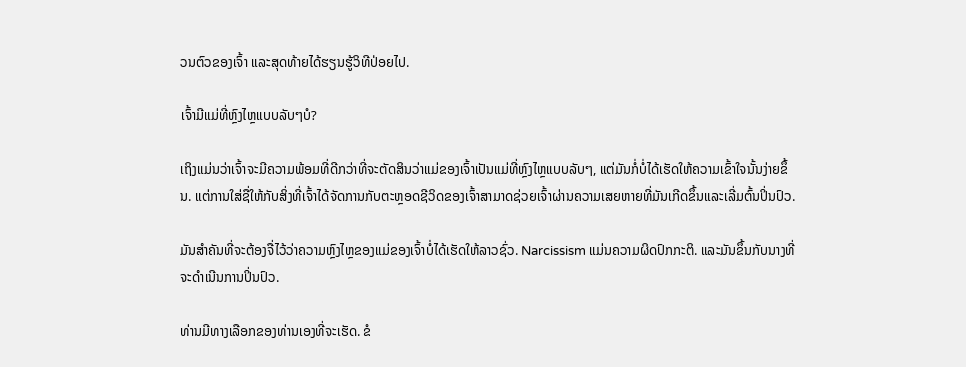ວນຕົວຂອງເຈົ້າ ແລະສຸດທ້າຍໄດ້ຮຽນຮູ້ວິທີປ່ອຍໄປ.

ເຈົ້າມີແມ່ທີ່ຫຼົງໄຫຼແບບລັບໆບໍ?

ເຖິງແມ່ນວ່າເຈົ້າຈະມີຄວາມພ້ອມທີ່ດີກວ່າທີ່ຈະຕັດສິນວ່າແມ່ຂອງເຈົ້າເປັນແມ່ທີ່ຫຼົງໄຫຼແບບລັບໆ, ແຕ່ມັນກໍ່ບໍ່ໄດ້ເຮັດໃຫ້ຄວາມເຂົ້າໃຈນັ້ນງ່າຍຂຶ້ນ. ແຕ່ການໃສ່ຊື່ໃຫ້ກັບສິ່ງທີ່ເຈົ້າໄດ້ຈັດການກັບຕະຫຼອດຊີວິດຂອງເຈົ້າສາມາດຊ່ວຍເຈົ້າຜ່ານຄວາມເສຍຫາຍທີ່ມັນເກີດຂຶ້ນແລະເລີ່ມຕົ້ນປິ່ນປົວ.

ມັນສຳຄັນທີ່ຈະຕ້ອງຈື່ໄວ້ວ່າຄວາມຫຼົງໄຫຼຂອງແມ່ຂອງເຈົ້າບໍ່ໄດ້ເຮັດໃຫ້ລາວຊົ່ວ. Narcissism ແມ່ນຄວາມຜິດປົກກະຕິ. ແລະມັນຂຶ້ນກັບນາງທີ່ຈະດໍາເນີນການປິ່ນປົວ.

ທ່ານມີທາງເລືອກຂອງທ່ານເອງທີ່ຈະເຮັດ. ຂໍ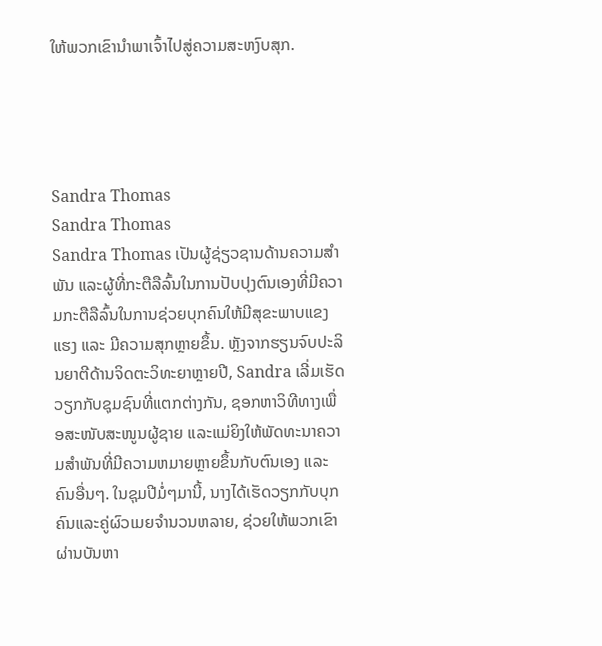ໃຫ້ພວກເຂົານໍາພາເຈົ້າໄປສູ່ຄວາມສະຫງົບສຸກ.




Sandra Thomas
Sandra Thomas
Sandra Thomas ເປັນຜູ້ຊ່ຽວຊານດ້ານຄວາມສຳພັນ ແລະຜູ້ທີ່ກະຕືລືລົ້ນໃນການປັບປຸງຕົນເອງທີ່ມີຄວາມກະຕືລືລົ້ນໃນການຊ່ວຍບຸກຄົນໃຫ້ມີສຸຂະພາບແຂງແຮງ ແລະ ມີຄວາມສຸກຫຼາຍຂຶ້ນ. ຫຼັງຈາກຮຽນຈົບປະລິນຍາຕີດ້ານຈິດຕະວິທະຍາຫຼາຍປີ, Sandra ເລີ່ມເຮັດວຽກກັບຊຸມຊົນທີ່ແຕກຕ່າງກັນ, ຊອກຫາວິທີທາງເພື່ອສະໜັບສະໜູນຜູ້ຊາຍ ແລະແມ່ຍິງໃຫ້ພັດທະນາຄວາມສຳພັນທີ່ມີຄວາມຫມາຍຫຼາຍຂຶ້ນກັບຕົນເອງ ແລະ ຄົນອື່ນໆ. ໃນຊຸມປີມໍ່ໆມານີ້, ນາງໄດ້ເຮັດວຽກກັບບຸກຄົນແລະຄູ່ຜົວເມຍຈໍານວນຫລາຍ, ຊ່ວຍໃຫ້ພວກເຂົາຜ່ານບັນຫາ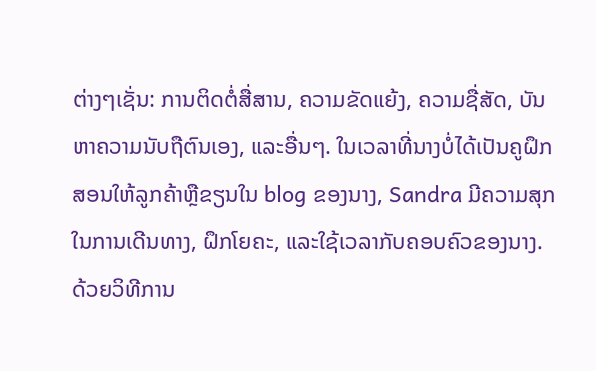ຕ່າງໆເຊັ່ນ: ການຕິດຕໍ່ສື່ສານ, ຄວາມຂັດແຍ້ງ, ຄວາມຊື່ສັດ, ບັນຫາຄວາມນັບຖືຕົນເອງ, ແລະອື່ນໆ. ໃນເວລາທີ່ນາງບໍ່ໄດ້ເປັນຄູຝຶກສອນໃຫ້ລູກຄ້າຫຼືຂຽນໃນ blog ຂອງນາງ, Sandra ມີຄວາມສຸກໃນການເດີນທາງ, ຝຶກໂຍຄະ, ແລະໃຊ້ເວລາກັບຄອບຄົວຂອງນາງ. ດ້ວຍວິທີການ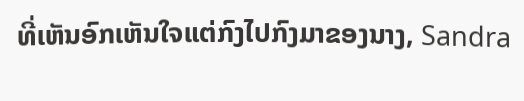ທີ່ເຫັນອົກເຫັນໃຈແຕ່ກົງໄປກົງມາຂອງນາງ, Sandra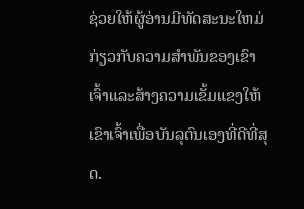ຊ່ວຍໃຫ້ຜູ້ອ່ານມີທັດສະນະໃຫມ່ກ່ຽວກັບຄວາມສໍາພັນຂອງເຂົາເຈົ້າແລະສ້າງຄວາມເຂັ້ມແຂງໃຫ້ເຂົາເຈົ້າເພື່ອບັນລຸຕົນເອງທີ່ດີທີ່ສຸດ.